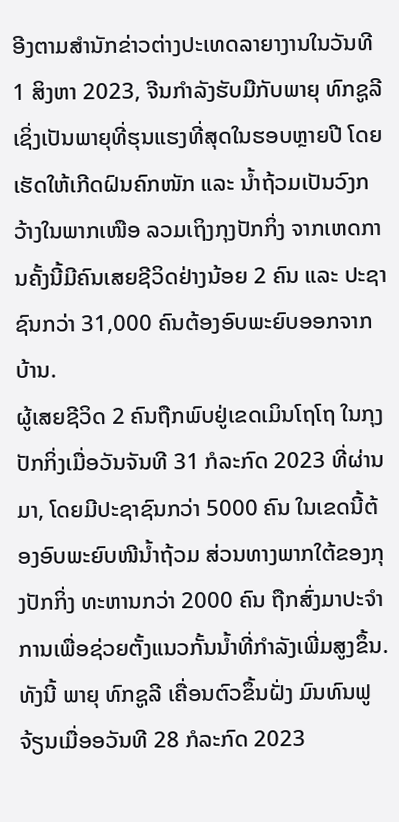ອີງຕາມສຳນັກຂ່າວຕ່າງປະເທດລາຍາງານໃນວັນທີ 1 ສິງຫາ 2023, ຈີນກຳລັງຮັບມືກັບພາຍຸ ທົກຊູລີ ເຊິ່ງເປັນພາຍຸທີ່ຮຸນແຮງທີ່ສຸດໃນຮອບຫຼາຍປີ ໂດຍເຮັດໃຫ້ເກີດຝົນຄົກໜັກ ແລະ ນ້ຳຖ້ວມເປັນວົງກວ້າງໃນພາກເໜືອ ລວມເຖິງກຸງປັກກິ່ງ ຈາກເຫດການຄັ້ງນີ້ມີຄົນເສຍຊີວິດຢ່າງນ້ອຍ 2 ຄົນ ແລະ ປະຊາຊົນກວ່າ 31,000 ຄົນຕ້ອງອົບພະຍົບອອກຈາກບ້ານ.
ຜູ້ເສຍຊີວິດ 2 ຄົນຖືກພົບຢູ່ເຂດເມິນໂຖໂຖ ໃນກຸງປັກກິ່ງເມື່ອວັນຈັນທີ 31 ກໍລະກົດ 2023 ທີ່ຜ່ານມາ, ໂດຍມີປະຊາຊົນກວ່າ 5000 ຄົນ ໃນເຂດນີ້ຕ້ອງອົບພະຍົບໜີນ້ຳຖ້ວມ ສ່ວນທາງພາກໃຕ້ຂອງກຸງປັກກິ່ງ ທະຫານກວ່າ 2000 ຄົນ ຖືກສົ່ງມາປະຈຳການເພື່ອຊ່ວຍຕັ້ງແນວກັ້ນນ້ຳທີ່ກຳລັງເພີ່ມສູງຂຶ້ນ.
ທັງນີ້ ພາຍຸ ທົກຊູລີ ເຄື່ອນຕົວຂຶ້ນຝັ່ງ ມົນທົນຟູຈ້ຽນເມື່ອອວັນທີ 28 ກໍລະກົດ 2023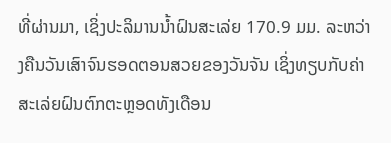ທີ່ຜ່ານມາ, ເຊິ່ງປະລິມານນ້ຳຝົນສະເລ່ຍ 170.9 ມມ. ລະຫວ່າງຄືນວັນເສົາຈົນຮອດຕອນສວຍຂອງວັນຈັນ ເຊິ່ງທຽບກັບຄ່າສະເລ່ຍຝົນຕົກຕະຫຼອດທັງເດືອນ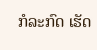ກໍລະກົດ ເຮັດ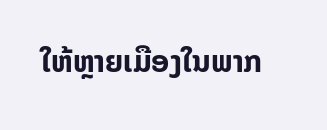ໃຫ້ຫຼາຍເມືອງໃນພາກ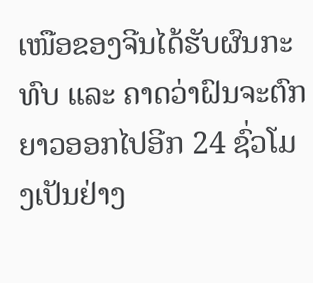ເໜືອຂອງຈີນໄດ້ຮັບຜົນກະທົບ ແລະ ຄາດວ່າຝົນຈະຕົກຍາວອອກໄປອີກ 24 ຊົ່ວໂມງເປັນຢ່າງ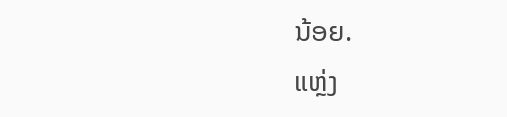ນ້ອຍ.
ແຫຼ່ງ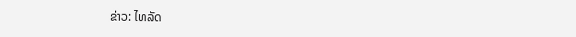ຂ່າວ: ໄທລັດ